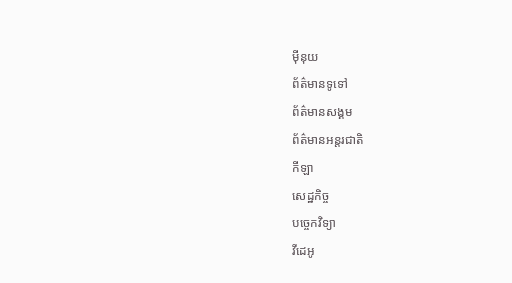ម៉ីនុយ
ព័ត៌មានទូទៅ
ព័ត៌មានសង្គម
ព័ត៌មានអន្តរជាតិ
កីឡា
សេដ្ឋកិច្ច
បច្ចេកវិទ្យា
វីដេអូ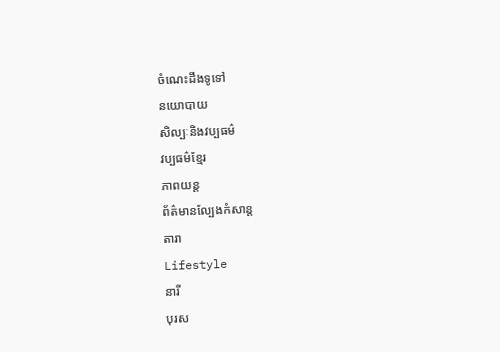ចំណេះដឹងទូទៅ
នយោបាយ
សិល្បៈនិងវប្បធម៌
វប្បធម៌ខ្មែរ
ភាពយន្ត
ព័ត៌មានល្បែងកំសាន្ត
តារា
Lifestyle
នារី
បុរស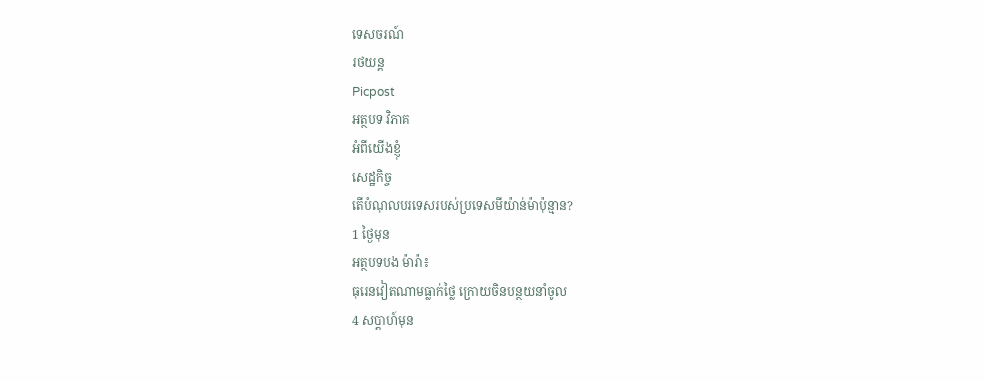ទេសចរណ៍
រថយន្ត
Picpost
អត្ថបទ វិភាគ
អំពីយើងខ្ញុំ
សេដ្ឋកិច្ច
តើបំណុលបរទេសរបស់ប្រទេសមីយ៉ាន់ម៉ាប៉ុន្មាន?
1 ថ្ងៃមុន
អត្ថបទបង ម៉ារ៉ា៖
ធុរេនវៀតណាមធ្លាក់ថ្លៃ ក្រោយចិនបន្ថយនាំចូល
4 សប្ដាហ៍មុន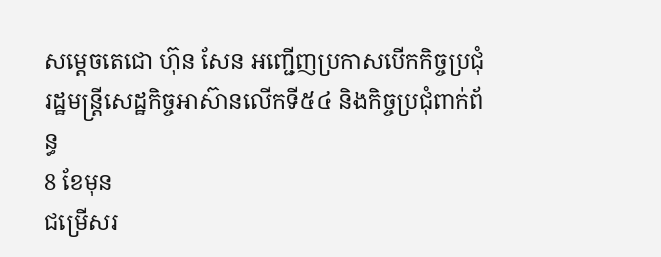សម្តេចតេជោ ហ៊ុន សែន អញ្ជើញប្រកាសបើកកិច្ចប្រជុំ រដ្ឋមន្ត្រីសេដ្ឋកិច្ចអាស៊ានលើកទី៥៤ និងកិច្ចប្រជុំពាក់ព័ន្ធ
8 ខែមុន
ជម្រើសរ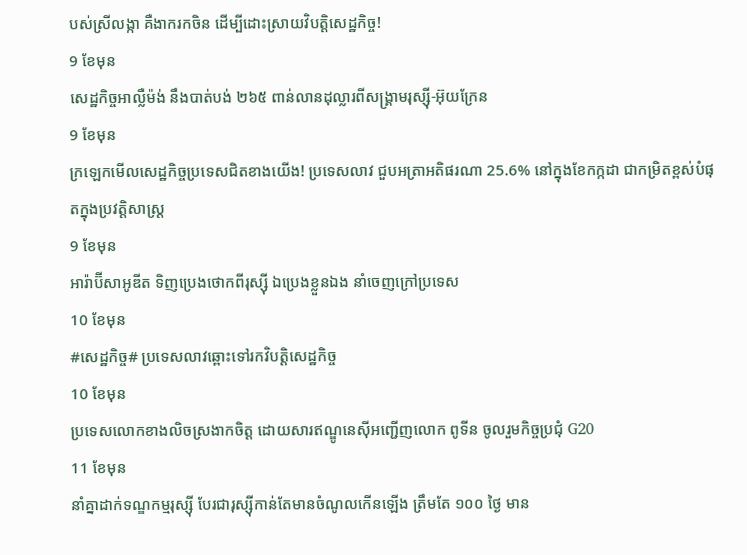បស់ស្រីលង្កា គឺងាករកចិន ដើម្បីដោះស្រាយវិបត្តិសេដ្ឋកិច្ច!
9 ខែមុន
សេដ្ឋកិច្ចអាល្លឺម៉ង់ នឹងបាត់បង់ ២៦៥ ពាន់លានដុល្លារពីសង្គ្រាមរុស្ស៊ី-អ៊ុយក្រែន
9 ខែមុន
ក្រឡេកមើលសេដ្ឋកិច្ចប្រទេសជិតខាងយើង! ប្រទេសលាវ ជួបអត្រាអតិផរណា 25.6% នៅក្នុងខែកក្កដា ជាកម្រិតខ្ពស់បំផុតក្នុងប្រវត្តិសាស្ត្រ
9 ខែមុន
អារ៉ាប៊ីសាអូឌីត ទិញប្រេងថោកពីរុស្ស៊ី ឯប្រេងខ្លួនឯង នាំចេញក្រៅប្រទេស
10 ខែមុន
#សេដ្ឋកិច្ច# ប្រទេសលាវឆ្ពោះទៅរកវិបត្តិសេដ្ឋកិច្ច
10 ខែមុន
ប្រទេសលោកខាងលិចស្រងាកចិត្ត ដោយសារឥណ្ឌូនេស៊ីអញ្ជើញលោក ពូទីន ចូលរួមកិច្ចប្រជុំ G20
11 ខែមុន
នាំគ្នាដាក់ទណ្ឌកម្មរុស្ស៊ី បែរជារុស្ស៊ីកាន់តែមានចំណូលកើនឡើង ត្រឹមតែ ១០០ ថ្ងៃ មាន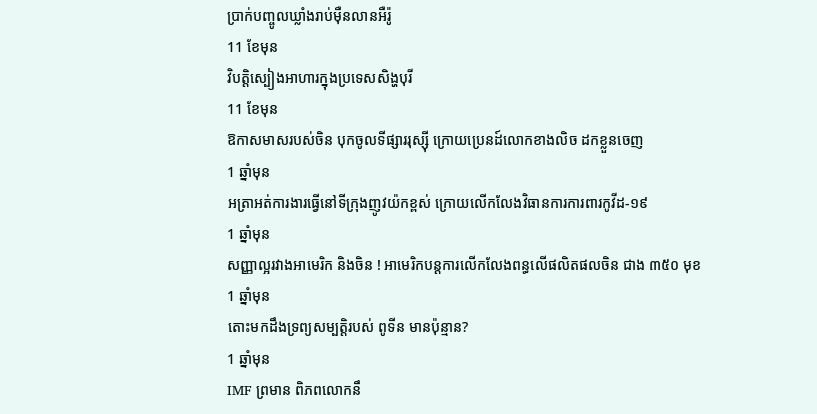ប្រាក់បញ្ចូលឃ្លាំងរាប់ម៉ឺនលានអឺរ៉ូ
11 ខែមុន
វិបត្តិស្បៀងអាហារក្នុងប្រទេសសិង្ហបុរី
11 ខែមុន
ឱកាសមាសរបស់ចិន បុកចូលទីផ្សាររុស្ស៊ី ក្រោយប្រេនដ៍លោកខាងលិច ដកខ្លួនចេញ
1 ឆ្នាំមុន
អត្រាអត់ការងារធ្វើនៅទីក្រុងញូវយ៉កខ្ពស់ ក្រោយលើកលែងវិធានការការពារកូវីដ-១៩
1 ឆ្នាំមុន
សញ្ញាល្អរវាងអាមេរិក និងចិន ! អាមេរិកបន្តការលើកលែងពន្ធលើផលិតផលចិន ជាង ៣៥០ មុខ
1 ឆ្នាំមុន
តោះមកដឹងទ្រព្យសម្បត្តិរបស់ ពូទីន មានប៉ុន្មាន?
1 ឆ្នាំមុន
IMF ព្រមាន ពិភពលោកនឹ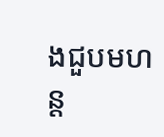ងជួបមហន្ត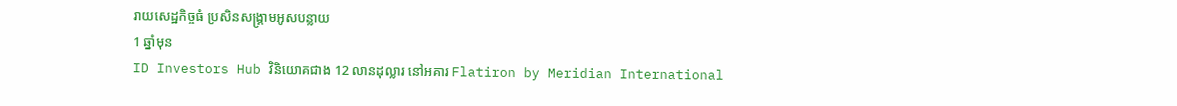រាយសេដ្ឋកិច្ចធំ ប្រសិនសង្គ្រាមអូសបន្លាយ
1 ឆ្នាំមុន
ID Investors Hub វិនិយោគជាង 12 លានដុល្លារ នៅអគារ Flatiron by Meridian International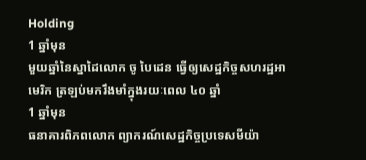Holding
1 ឆ្នាំមុន
មួយឆ្នាំនៃស្នាដៃលោក ចូ បៃដេន ធ្វើឲ្យសេដ្ឋកិច្ចសហរដ្ឋអាមេរិក ត្រឡប់មករឹងមាំក្នុងរយៈពេល ៤០ ឆ្នាំ
1 ឆ្នាំមុន
ធនាគារពិភពលោក ព្យាករណ៍សេដ្ឋកិច្ចប្រទេសមីយ៉ា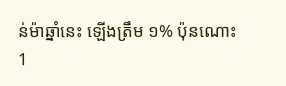ន់ម៉ាឆ្នាំនេះ ឡើងត្រឹម ១% ប៉ុនណោះ
1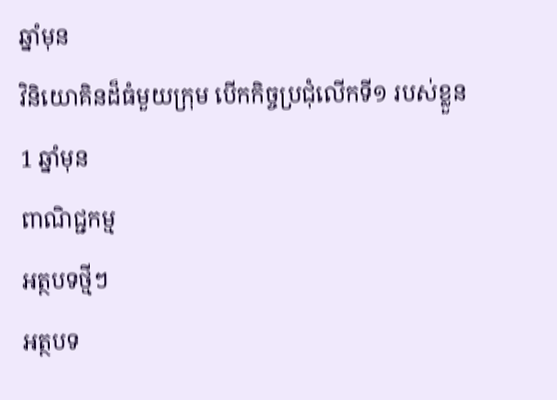ឆ្នាំមុន
វិនិយោគិនដ៏ធំមួយក្រុម បើកកិច្ចប្រជុំលើកទី១ របស់ខ្លួន
1 ឆ្នាំមុន
ពាណិជ្ជកម្ម
អត្ថបទថ្មីៗ
អត្ថបទ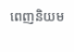ពេញនិយម